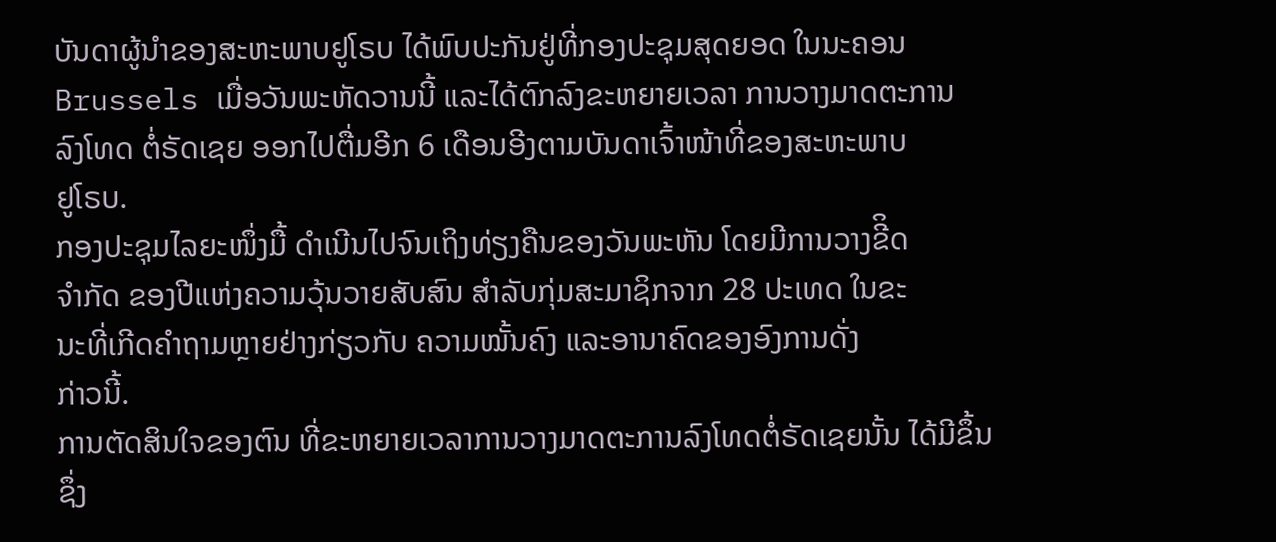ບັນດາຜູ້ນຳຂອງສະຫະພາບຢູໂຣບ ໄດ້ພົບປະກັນຢູ່ທີ່ກອງປະຊຸມສຸດຍອດ ໃນນະຄອນ Brussels ເມື່ອວັນພະຫັດວານນີ້ ແລະໄດ້ຕົກລົງຂະຫຍາຍເວລາ ການວາງມາດຕະການ
ລົງໂທດ ຕໍ່ຣັດເຊຍ ອອກໄປຕື່ມອີກ 6 ເດືອນອີງຕາມບັນດາເຈົ້າໜ້າທີ່ຂອງສະຫະພາບ
ຢູໂຣບ.
ກອງປະຊຸມໄລຍະໜຶ່ງມື້ ດຳເນີນໄປຈົນເຖິງທ່ຽງຄືນຂອງວັນພະຫັນ ໂດຍມີການວາງຂີິດ
ຈຳກັດ ຂອງປີແຫ່ງຄວາມວຸ້ນວາຍສັບສົນ ສຳລັບກຸ່ມສະມາຊິກຈາກ 28 ປະເທດ ໃນຂະ
ນະທີ່ເກີດຄຳຖາມຫຼາຍຢ່າງກ່ຽວກັບ ຄວາມໝັ້ນຄົງ ແລະອານາຄົດຂອງອົງການດັ່ງ
ກ່າວນີ້.
ການຕັດສິນໃຈຂອງຕົນ ທີ່ຂະຫຍາຍເວລາການວາງມາດຕະການລົງໂທດຕໍ່ຣັດເຊຍນັ້ນ ໄດ້ມີຂຶ້ນຊຶ່ງ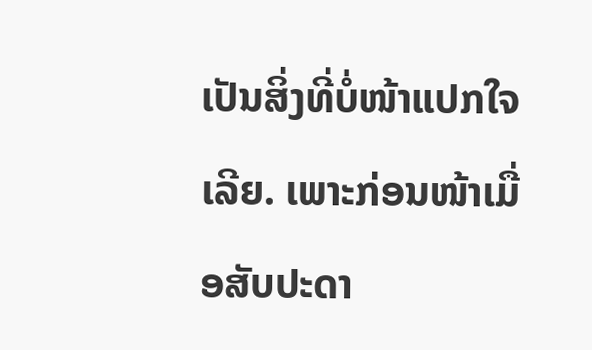ເປັນສິ່ງທີ່ບໍ່ໜ້າແປກໃຈເລີຍ. ເພາະກ່ອນໜ້າເມື່ອສັບປະດາ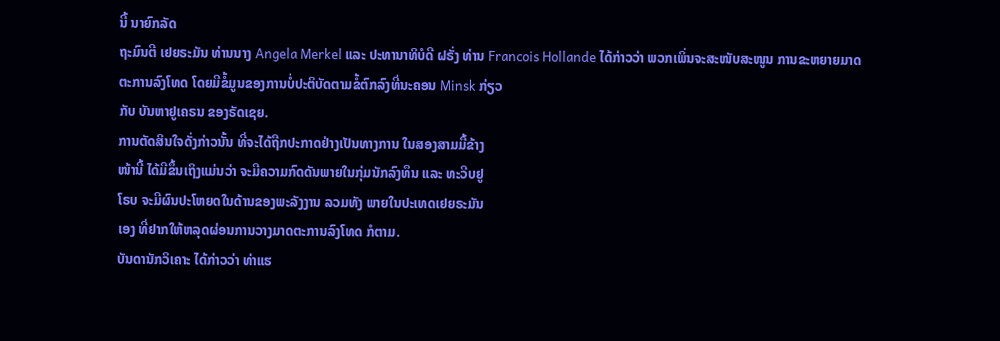ນີ້ ນາຍົກລັດ
ຖະມົນຕີ ເຢຍຣະມັນ ທ່ານນາງ Angela Merkel ແລະ ປະທານາທິບໍດີ ຝຣັ່ງ ທ່ານ Francois Hollande ໄດ້ກ່າວວ່າ ພວກເພິ່ນຈະສະໜັບສະໜູນ ການຂະຫຍາຍມາດ
ຕະການລົງໂທດ ໂດຍມີຂໍ້ມູນຂອງການບໍ່ປະຕິບັດຕາມຂໍ້ຕົກລົງທີ່ນະຄອນ Minsk ກ່ຽວ
ກັບ ບັນຫາຢູເຄຣນ ຂອງຣັດເຊຍ.
ການຕັດສິນໃຈດັ່ງກ່າວນັ້ນ ທີ່ຈະໄດ້ຖືກປະກາດຢ່າງເປັນທາງການ ໃນສອງສາມມື້ຂ້າງ
ໜ້ານີ້ ໄດ້ມີຂຶ້ນເຖິງແມ່ນວ່າ ຈະມີຄວາມກົດດັນພາຍໃນກຸ່ມນັກລົງທຶນ ແລະ ທະວີບຢູ
ໂຣບ ຈະມີຜົນປະໂຫຍດໃນດ້ານຂອງພະລັງງານ ລວມທັງ ພາຍໃນປະເທດເຢຍຣະມັນ
ເອງ ທີ່ຢາກໃຫ້ຫລຸດຜ່ອນການວາງມາດຕະການລົງໂທດ ກໍຕາມ.
ບັນດານັກວິເຄາະ ໄດ້ກ່າວວ່າ ທ່າແຮ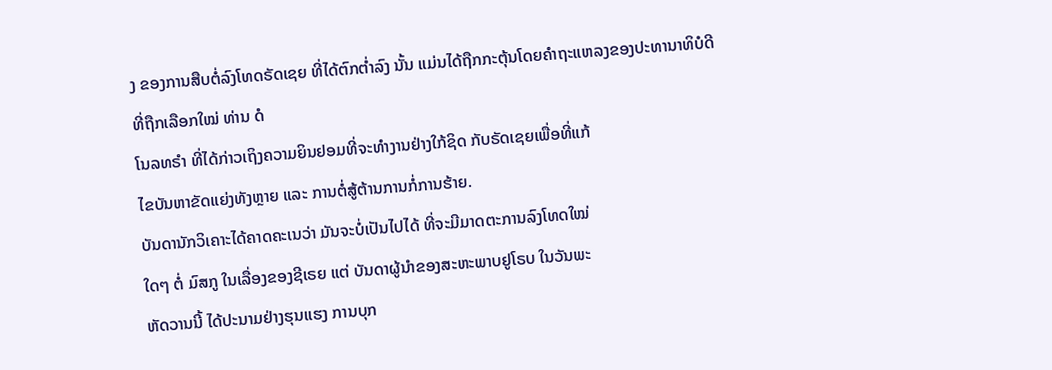ງ ຂອງການສືບຕໍ່ລົງໂທດຣັດເຊຍ ທີ່ໄດ້ຕົກຕ່ຳລົງ ນັ້ນ ແມ່ນໄດ້ຖືກກະຕຸ້ນໂດຍຄຳຖະແຫລງຂອງປະທານາທິບໍດີ ທີ່ຖືກເລືອກໃໝ່ ທ່ານ ດໍ
ໂນລທຣຳ ທີ່ໄດ້ກ່າວເຖິງຄວາມຍິນຢອມທີ່ຈະທຳງານຢ່າງໃກ້ຊິດ ກັບຣັດເຊຍເພື່ອທີ່ແກ້
ໄຂບັນຫາຂັດແຍ່ງທັງຫຼາຍ ແລະ ການຕໍ່ສູ້ຕ້ານການກໍ່ການຮ້າຍ.
ບັນດານັກວິເຄາະໄດ້ຄາດຄະເນວ່າ ມັນຈະບໍ່ເປັນໄປໄດ້ ທີ່ຈະມີມາດຕະການລົງໂທດໃໝ່
ໃດໆ ຕໍ່ ມົສກູ ໃນເລື່ອງຂອງຊີເຣຍ ແຕ່ ບັນດາຜູ້ນຳຂອງສະຫະພາບຢູໂຣບ ໃນວັນພະ
ຫັດວານນີ້ ໄດ້ປະນາມຢ່າງຮຸນແຮງ ການບຸກ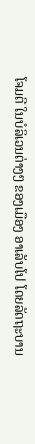ໂຈມຕີ ໃນບໍລິເວນຕ່າງໆ ຂອງເມືອງ ອາເລັບໂປ ໂດຍລັດຖະບານ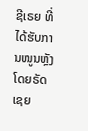ຊີເຣຍ ທີ່ໄດ້ຮັບການໜູນຫຼັງໂດຍຣັດເຊຍ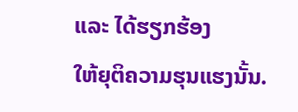ແລະ ໄດ້ຮຽກຮ້ອງ
ໃຫ້ຍຸຕິຄວາມຮຸນແຮງນັ້ນ.